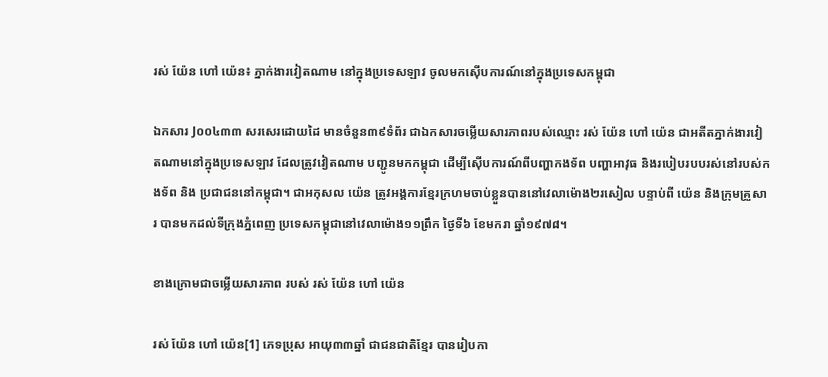រស់ យ៉ែន ហៅ យ៉េន៖ ភ្នាក់ងារវៀតណាម នៅក្នុងប្រទេសឡាវ ចូលមកស៊ើបការណ៍នៅក្នុងប្រទេសកម្ពុជា

ឯកសារ J០០៤៣៣ សរសេរដោយដៃ មានចំនួន៣៩ទំព័រ ជាឯកសារចម្លើយសារភាពរបស់ឈ្មោះ រស់ យ៉ែន ហៅ យ៉េន ជាអតីតភ្នាក់ងារវៀតណាមនៅក្នុងប្រទេសឡាវ ដែលត្រូវវៀតណាម បញ្ជូនមកកម្ពុជា ដើម្បីស៊ើបការណ៍ពីបញ្ហាកងទ័ព បញ្ហាអាវុធ និងរបៀបរបបរស់នៅរបស់កងទ័ព និង ប្រជាជននៅកម្ពុជា។ ជាអកុសល យ៉េន ត្រូវអង្គការខ្មែរក្រហមចាប់ខ្លួនបាននៅវេលាម៉ោង២រសៀល បន្ទាប់ពី យ៉េន និងក្រុមគ្រួសារ បានមកដល់ទីក្រុងភ្នំពេញ ប្រទេសកម្ពុជានៅវេលាម៉ោង១១ព្រឹក ថ្ងៃទី៦ ខែមករា ឆ្នាំ១៩៧៨។

ខាងក្រោមជាចម្លើយសារភាព របស់ រស់ យ៉ែន ហៅ យ៉េន

រស់ យ៉ែន ហៅ យ៉េន[1] ភេទប្រុស អាយុ៣៣ឆ្នាំ ជាជនជាតិខ្មែរ បានរៀបកា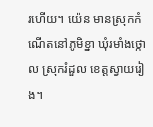រហើយ។ យ៉េន មានស្រុកកំណើតនៅភូមិខ្នា ឃុំរមាំងថ្កោល ស្រុករំដួល ខេត្តស្វាយរៀង។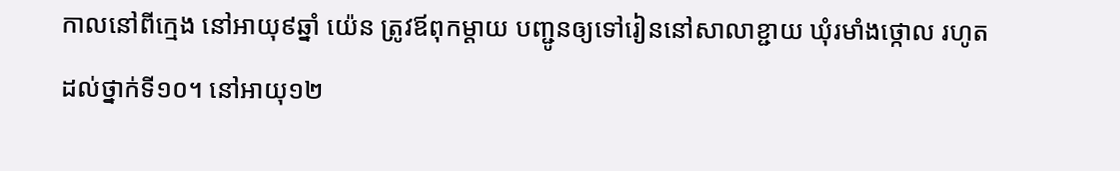កាលនៅពីក្មេង នៅអាយុ៩ឆ្នាំ យ៉េន ត្រូវឪពុកម្តាយ បញ្ជូនឲ្យទៅរៀននៅសាលាខ្ជាយ ឃុំរមាំងថ្កោល រហូតដល់ថ្នាក់ទី១០។ នៅអាយុ១២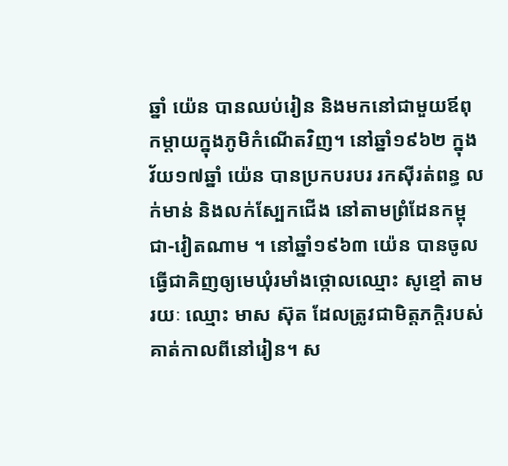ឆ្នាំ យ៉េន បានឈប់រៀន និងមកនៅជាមួយឪពុកម្តាយក្នុងភូមិកំណើតវិញ។ នៅឆ្នាំ១៩៦២ ក្នុងវ័យ១៧ឆ្នាំ យ៉េន បានប្រកបរបរ រកស៊ីរត់ពន្ធ លក់មាន់ និងលក់ស្បែកជើង នៅតាមព្រំដែនកម្ពុជា-វៀតណាម ។ នៅឆ្នាំ១៩៦៣ យ៉េន បានចូលធ្វើជាគិញឲ្យមេឃុំរមាំងថ្កោលឈ្មោះ សូខ្មៅ តាមរយៈ ឈ្មោះ មាស ស៊ុត ដែលត្រូវជាមិត្តភក្តិរបស់គាត់កាលពីនៅរៀន។ ស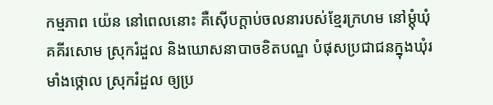កម្មភាព យ៉េន នៅពេលនោះ គឺស៊ើបក្តាប់ចលនារបស់ខ្មែរក្រហម នៅម្តុំឃុំគគីរសោម ស្រុករំដួល និងឃោសនាបាចខិតបណ្ឌ បំផុសប្រជាជនក្នុងឃុំរមាំងថ្កោល ស្រុករំដួល ឲ្យប្រ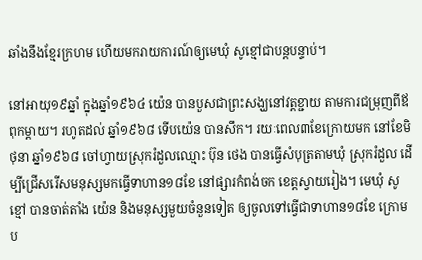ឆាំងនឹងខ្មែរក្រហម ហើយមករាយការណ៍ឲ្យមេឃុំ សូខ្មៅជាបន្តបន្ទាប់។

នៅអាយុ១៩ឆ្នាំ ក្នុងឆ្នាំ១៩៦៤ យ៉េន បានបួសជាព្រះសង្ឃនៅវត្តខ្ជាយ តាមការជម្រុញពីឪពុកម្តាយ។ រហូតដល់ ឆ្នាំ១៩៦៨ ទើបយ៉េន បានសឹក។ រយៈពេល៣ខែក្រោយមក នៅខែមិថុនា ឆ្នាំ១៩៦៨ ចៅហ្វាយស្រុករំដួលឈ្មោះ ប៊ុន ថេង បានធ្វើសំបុត្រតាមឃុំ ស្រុករំដួល ដើម្បីជ្រើសរើសមនុស្សមកធ្វើទាហាន១៨ខែ នៅផ្សារកំពង់ចក ខេត្តស្វាយរៀង។ មេឃុំ សូខ្មៅ បានចាត់តាំង យ៉េន និងមនុស្សមួយចំនួនទៀត ឲ្យចូលទៅធ្វើជាទាហាន១៨ខែ ក្រោមប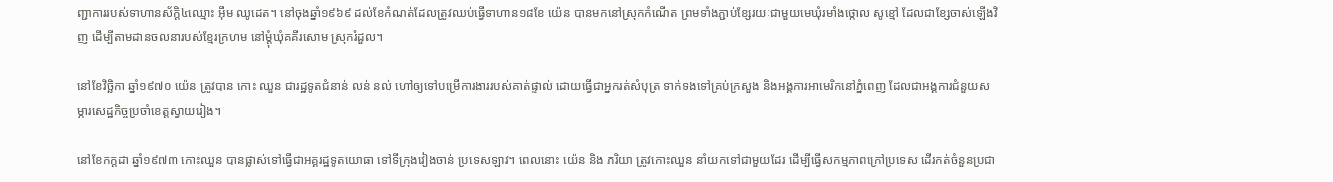ញ្ជាការរបស់ទាហានស័ក្តិ៤ឈ្មោះ អ៊ឹម ឈូដេត។ នៅចុងឆ្នាំ១៩៦៩ ដល់ខែកំណត់ដែលត្រូវឈប់ធ្វើទាហាន១៨ខែ យ៉េន បានមកនៅស្រុកកំណើត ព្រមទាំងភ្ជាប់ខ្សែរយៈជាមួយមេឃុំរមាំងថ្កោល សូខ្មៅ ដែលជាខ្សែចាស់ឡើងវិញ ដើម្បីតាមដានចលនារបស់ខ្មែរក្រហម នៅម្តុំឃុំគគីរសោម ស្រុករំដួល។

នៅខែវិច្ឆិកា ឆ្នាំ១៩៧០ យ៉េន ត្រូវបាន កោះ ឈួន ជារដ្ឋទូតជំនាន់ លន់ នល់ ហៅឲ្យទៅបម្រើការងាររបស់គាត់ផ្ទាល់ ដោយធ្វើជាអ្នករត់សំបុត្រ ទាក់ទងទៅគ្រប់ក្រសួង និងអង្គការអាមេរិកនៅភ្នំពេញ ដែលជាអង្គការជំនួយសម្ភារសេដ្ឋកិច្ចប្រចាំខេត្តស្វាយរៀង។

នៅខែកក្តដា ឆ្នាំ១៩៧៣ កោះឈួន បានផ្លាស់ទៅធ្វើជាអគ្គរដ្ឋទូតយោធា ទៅទីក្រុងវៀងចាន់ ប្រទេសឡាវ។ ពេលនោះ យ៉េន និង ភរិយា ត្រូវកោះឈួន នាំយកទៅជាមួយដែរ ដើម្បីធ្វើសកម្មភាពក្រៅប្រទេស ដើរកត់ចំនួនប្រជា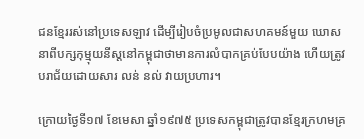ជនខ្មែររស់នៅប្រទេសឡាវ ដើម្បីរៀបចំប្រមូលជាសហគមន៍មួយ ឃោសនាពីបក្សកុម្មុយនីស្តនៅកម្ពុជាថាមានការលំបាកគ្រប់បែបយ៉ាង ហើយត្រូវបរាជ័យដោយសារ លន់ នល់ វាយប្រហារ។

ក្រោយថ្ងៃទី១៧ ខែមេសា ឆ្នាំ១៩៧៥ ប្រទេសកម្ពុជាត្រូវបានខ្មែរក្រហមគ្រ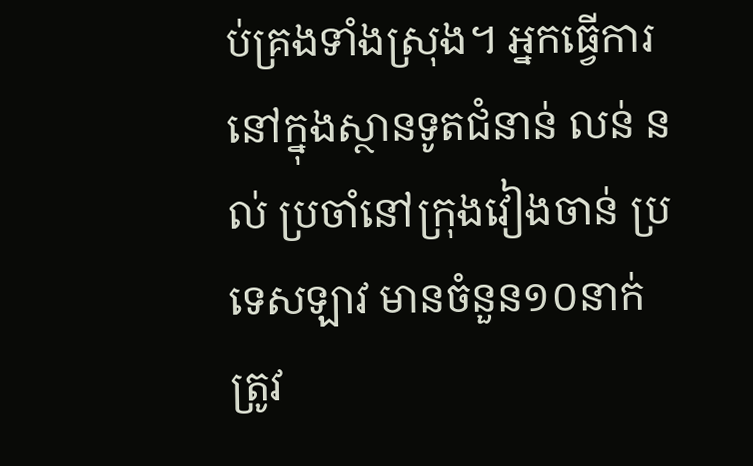ប់គ្រងទាំងស្រុង។ អ្នកធ្វើការនៅក្នុងស្ថានទូតជំនាន់ លន់ នល់ ប្រចាំនៅក្រុងវៀងចាន់ ប្រទេសឡាវ មានចំនួន១០នាក់ ត្រូវ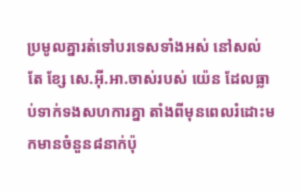ប្រមូលគ្នារត់ទៅបរទេសទាំងអស់ នៅសល់តែ ខ្សែ សេ.អ៊ី.អា.ចាស់របស់ យ៉េន ដែលធ្លាប់ទាក់ទងសហការគ្នា តាំងពីមុនពេលរំដោះមកមានចំនួន៨នាក់ប៉ុ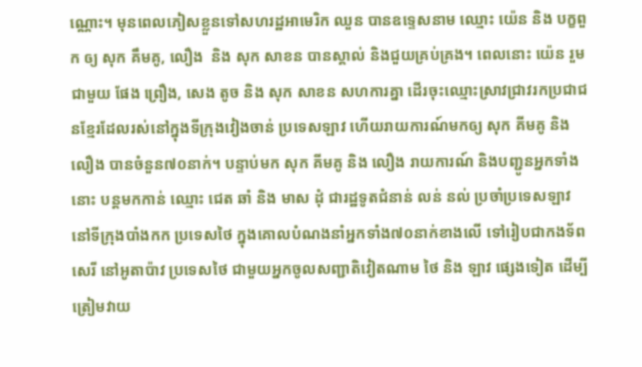ណ្ណោះ។ មុនពេលភៀសខ្លួនទៅសហរដ្ឋអាមេរិក ឈួន បានឧទ្ទេសនាម ឈ្មោះ យ៉េន និង បក្ខពួក ឲ្យ សុក គឹមគូ, លឿង  និង សុក សាខន បានស្គាល់ និងជួយគ្រប់គ្រង។ ពេលនោះ យ៉េន រួមជាមួយ ផែង ព្រឿង, សេង តូច និង សុក សាខន សហការគ្នា ដើរចុះឈ្មោះស្រាវជ្រាវរកប្រជាជនខ្មែរដែលរស់នៅក្នុងទីក្រុងវៀងចាន់ ប្រទេសឡាវ ហើយរាយការណ៍មកឲ្យ សុក គីមគូ និង លឿង បានចំនួន៧០នាក់។ បន្ទាប់មក សុក គីមគូ និង លឿង រាយការណ៍ និងបញ្ជូនអ្នកទាំងនោះ បន្តមកកាន់ ឈ្មោះ ជេត ឆាំ និង មាស ដុំ ជារដ្ឋទូតជំនាន់ លន់ នល់ ប្រចាំប្រទេសឡាវ  នៅទីក្រុងបាំងកក ប្រទេសថៃ ក្នុងគោលបំណងនាំអ្នកទាំង៧០នាក់ខាងលើ ទៅរៀបជាកងទ័ពសេរី នៅអូតាប៉ាវ ប្រទេសថៃ ជាមួយអ្នកចូលសញ្ជាតិវៀតណាម ថៃ និង ឡាវ ផ្សេងទៀត ដើម្បីត្រៀមវាយ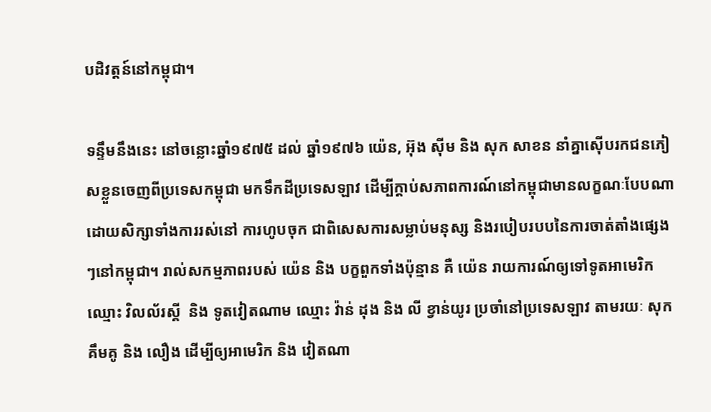បដិវត្តន៍នៅកម្ពុជា។

ទន្ទឹមនឹងនេះ នៅចន្លោះឆ្នាំ១៩៧៥ ដល់ ឆ្នាំ១៩៧៦ យ៉េន, អ៊ុង ស៊ីម និង សុក សាខន នាំគ្នាស៊ើបរកជនភៀសខ្លួនចេញពីប្រទេសកម្ពុជា មកទឹកដីប្រទេសឡាវ ដើម្បីក្តាប់សភាពការណ៍នៅកម្ពុជាមានលក្ខណៈបែបណា ដោយសិក្សាទាំងការរស់នៅ ការហូបចុក ជាពិសេសការសម្លាប់មនុស្ស និងរបៀបរបបនៃការចាត់តាំងផ្សេងៗនៅកម្ពុជា។ រាល់សកម្មភាពរបស់ យ៉េន និង បក្ខពួកទាំងប៉ុន្មាន គឺ យ៉េន រាយការណ៍ឲ្យទៅទូតអាមេរិកឈ្មោះ វិលល័រស្គី  និង ទូតវៀតណាម ឈ្មោះ វ៉ាន់ ដុង និង លី ខ្វាន់យូរ ប្រចាំនៅប្រទេសឡាវ តាមរយៈ សុក គឹមគូ និង លឿង ដើម្បីឲ្យអាមេរិក និង វៀតណា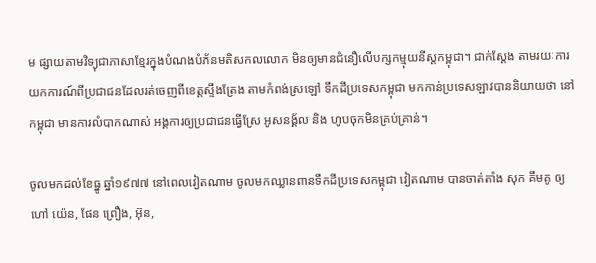ម ផ្សាយតាមវិទ្យុជាភាសាខ្មែរក្នុងបំណងបំភ័នមតិសកលលោក មិនឲ្យមានជំនឿលើបក្សកម្មុយនីស្តកម្ពុជា។ ជាក់ស្តែង តាមរយៈការយកការណ៍ពីប្រជាជនដែលរត់ចេញពីខេត្តស្ទឹងត្រែង តាមកំពង់ស្រឡៅ ទឹកដីប្រទេសកម្ពុជា មកកាន់ប្រទេសឡាវបាននិយាយថា នៅកម្ពុជា មានការលំបាកណាស់ អង្គការឲ្យប្រជាជនធ្វើស្រែ អូសនង្គ័ល និង ហូបចុកមិនគ្រប់គ្រាន់។

ចូលមកដល់ខែធ្នូ ឆ្នាំ១៩៧៧ នៅពេលវៀតណាម ចូលមកឈ្លានពានទឹកដីប្រទេសកម្ពុជា វៀតណាម បានចាត់តាំង សុក គឹមគូ ឲ្យហៅ យ៉េន, ផែន ព្រឿង, អ៊ុន,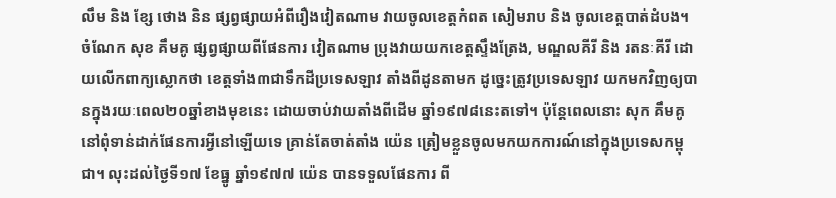លឹម និង ខ្សែ ថោង និន ផ្សព្វផ្សាយអំពីរឿងវៀតណាម វាយចូលខេត្តកំពត សៀមរាប និង ចូលខេត្តបាត់ដំបង។ ចំណែក សុខ គឹមគូ ផ្សព្វផ្សាយពីផែនការ វៀតណាម ប្រុងវាយយកខេត្តស្ទឹងត្រែង, មណ្ឌលគីរី និង រតនៈគីរី ដោយលើកពាក្យស្លោកថា ខេត្តទាំង៣ជាទឹកដីប្រទេសឡាវ តាំងពីដូនតាមក ដូច្នេះត្រូវប្រទេសឡាវ យកមកវិញឲ្យបានក្នុងរយៈពេល២០ឆ្នាំខាងមុខនេះ ដោយចាប់វាយតាំងពីដើម ឆ្នាំ១៩៧៨នេះតទៅ។ ប៉ុន្តែពេលនោះ សុក គឹមគូ នៅពុំទាន់ដាក់ផែនការអ្វីនៅឡើយទេ គ្រាន់តែចាត់តាំង យ៉េន ត្រៀមខ្លួនចូលមកយកការណ៍នៅក្នុងប្រទេសកម្ពុជា។ លុះដល់ថ្ងៃទី១៧ ខែធ្នូ ឆ្នាំ១៩៧៧ យ៉េន បានទទួលផែនការ ពី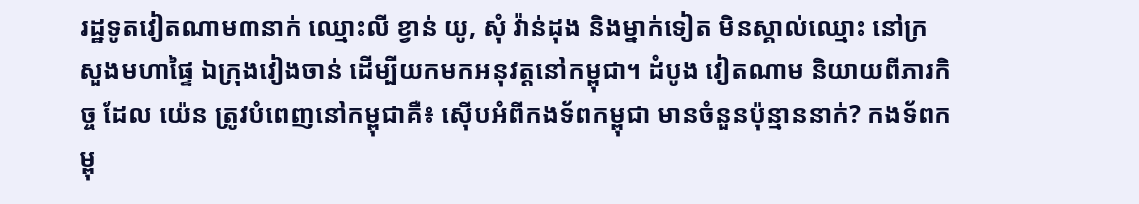រដ្ឋទូតវៀតណាម៣នាក់ ឈ្មោះលី ខ្វាន់ យូ, សុំ វ៉ាន់ដុង និងម្នាក់ទៀត មិនស្គាល់ឈ្មោះ នៅក្រសួងមហាផ្ទៃ ឯក្រុងវៀងចាន់ ដើម្បីយកមកអនុវត្តនៅកម្ពុជា។ ដំបូង វៀតណាម និយាយពីភារកិច្ច ដែល យ៉េន ត្រូវបំពេញនៅកម្ពុជាគឺ៖ ស៊ើបអំពីកងទ័ពកម្ពុជា មានចំនួនប៉ុន្មាននាក់? កងទ័ពកម្ពុ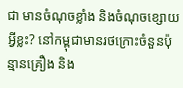ជា មានចំណុចខ្លាំង និងចំណុចខ្សោយអ្វីខ្លះ? នៅកម្ពុជាមានរថក្រោះចំនួនប៉ុន្មានគ្រឿង និង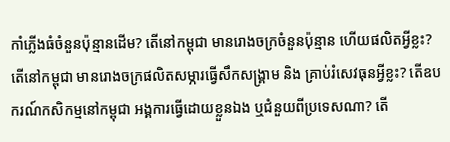កាំភ្លើងធំចំនួនប៉ុន្មានដើម? តើនៅកម្ពុជា មានរោងចក្រចំនួនប៉ុន្មាន ហើយផលិតអ្វីខ្លះ? តើនៅកម្ពុជា មានរោងចក្រផលិតសម្ភារធ្វើសឹកសង្គ្រាម និង គ្រាប់រំសេវធុនអ្វីខ្លះ? តើឧបករណ៍កសិកម្មនៅកម្ពុជា អង្គការធ្វើដោយខ្លួនឯង ឬជំនួយពីប្រទេសណា? តើ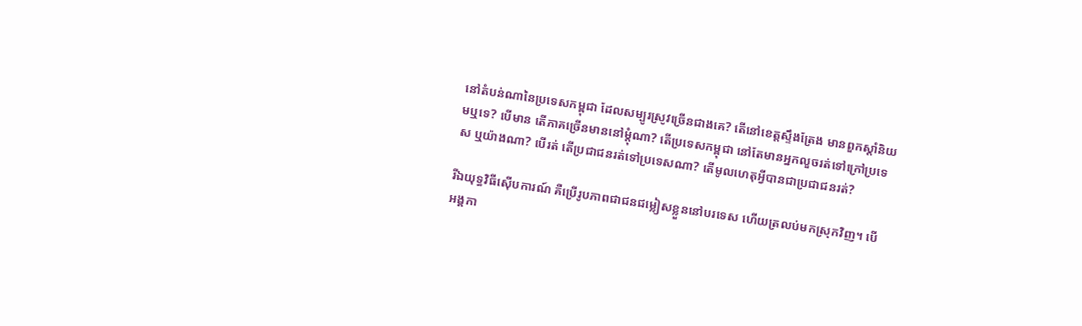នៅតំបន់ណានៃប្រទេសកម្ពុជា ដែលសម្បូរស្រូវច្រើនជាងគេ? តើនៅខេត្តស្ទឹងត្រែង មានពួកស្តាំនិយមឬទេ? បើមាន តើភាគច្រើនមាននៅម្តុំណា? តើប្រទេសកម្ពុជា នៅតែមានអ្នកលួចរត់ទៅក្រៅប្រទេស ឬយ៉ាងណា? បើរត់ តើប្រជាជនរត់ទៅប្រទេសណា? តើមូលហេតុអ្វីបានជាប្រជាជនរត់?

រីឯយុទ្ធវិធីស៊ើបការណ៍ គឺប្រើរូបភាពជាជនជម្លៀសខ្លួននៅបរទេស ហើយត្រលប់មកស្រុកវិញ។ បើអង្គកា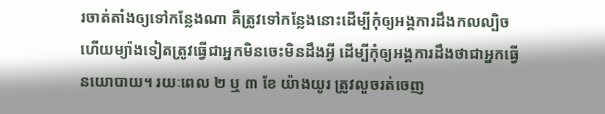រចាត់តាំងឲ្យទៅកន្លែងណា គឺត្រូវទៅកន្លែងនោះដើម្បីកុំឲ្យអង្គការដឹងកលល្បិច ហើយម្យ៉ាងទៀតត្រូវធ្វើជាអ្នកមិនចេះមិនដឹងអ្វី ដើម្បីកុំឲ្យអង្គការដឹងថាជាអ្នកធ្វើនយោបាយ។ រយៈពេល ២ ឬ ៣ ខែ យ៉ាងយូរ ត្រូវលួចរត់ចេញ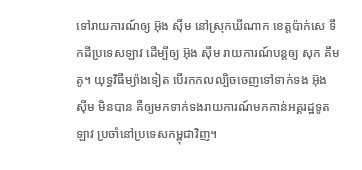ទៅរាយការណ៍ឲ្យ អ៊ុង ស៊ីម នៅស្រុកឃីណាក ខេត្តប៉ាក់សេ ទឹកដីប្រទេសឡាវ ដើម្បីឲ្យ អ៊ុង ស៊ីម រាយការណ៍បន្តឲ្យ សុក គឹមគូ។ យុទ្ធវិធីម្យ៉ាងទៀត បើរកកលល្បិចចេញទៅទាក់ទង អ៊ុង ស៊ីម មិនបាន គឺឲ្យមកទាក់ទងរាយការណ៍មកកាន់អគ្គរដ្ឋទូតឡាវ ប្រចាំនៅប្រទេសកម្ពុជាវិញ។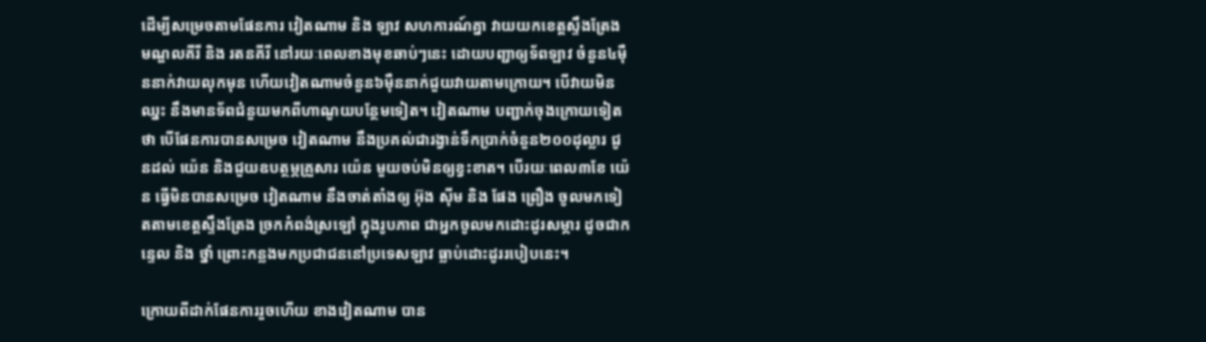ដើម្បីសម្រេចតាមផែនការ វៀតណាម និង ឡាវ សហការណ៍គ្នា វាយយកខេត្តស្ទឹងត្រែង មណ្ឌលគីរី និង រតនគីរី នៅរយៈពេលខាងមុខឆាប់ៗនេះ ដោយបញ្ជាឲ្យទ័ពឡាវ ចំនួន៤ម៉ឺននាក់វាយលុកមុន ហើយវៀតណាមចំនួន៦ម៉ឺននាក់ជួយវាយតាមក្រោយ។ បើវាយមិនឈ្នះ នឹងមានទ័ពជំនួយមកពីហាណូយបន្ថែមទៀត។ វៀតណាម បញ្ជាក់ចុងក្រោយទៀតថា បើផែនការបានសម្រេច វៀតណាម នឹងប្រគល់ជារង្វាន់ទឹកប្រាក់ចំនួន២០០ដុល្លារ ជូនដល់ យ៉េន និងជួយឧបត្ថម្ភគ្រួសារ យ៉េន មួយចប់មិនឲ្យខ្វះខាត។ បើរយៈពេល៣ខែ យ៉េន ធ្វើមិនបានសម្រេច វៀតណាម នឹងចាត់តាំងឲ្យ អ៊ុង ស៊ីម និង ផែង ព្រឿង ចូលមកទៀតតាមខេត្តស្ទឹងត្រែង ច្រកកំពង់ស្រឡៅ ក្នុងរូបភាព ជាអ្នកចូលមកដោះដូរសម្ភារ ដូចជាកន្ទេល និង ថ្នាំ ព្រោះកន្លងមកប្រជាជននៅប្រទេសឡាវ ធ្លាប់ដោះដូររបៀបនេះ។

ក្រោយពីដាក់ផែនការរួចហើយ ខាងវៀតណាម បាន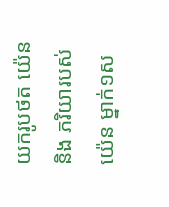យករូបថត យ៉េន និង ភរិយារបស់ យ៉េន ម្នាក់១ស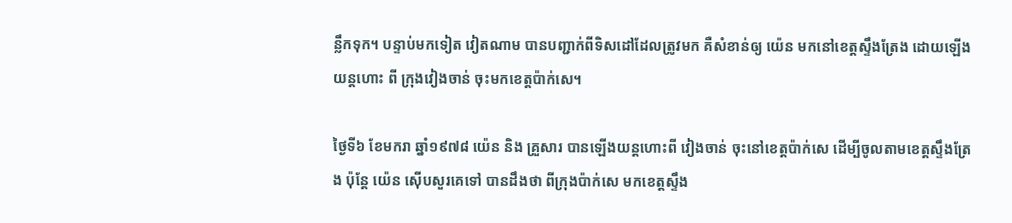ន្លឹកទុក។ បន្ទាប់មកទៀត វៀតណាម បានបញ្ជាក់ពីទិសដៅដែលត្រូវមក គឺសំខាន់ឲ្យ យ៉េន មកនៅខេត្តស្ទឹងត្រែង ដោយឡើងយន្តហោះ ពី ក្រុងវៀងចាន់ ចុះមកខេត្តប៉ាក់សេ។

ថ្ងៃទី៦ ខែមករា ឆ្នាំ១៩៧៨ យ៉េន និង គ្រួសារ បានឡើងយន្តហោះពី វៀងចាន់ ចុះនៅខេត្តប៉ាក់សេ ដើម្បីចូលតាមខេត្តស្ទឹងត្រែង ប៉ុន្តែ យ៉េន ស៊ើបសួរគេទៅ បានដឹងថា ពីក្រុងប៉ាក់សេ មកខេត្តស្ទឹង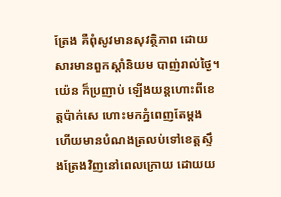ត្រែង គឺពុំសូវមានសុវត្ថិភាព ដោយសារមានពួកស្តាំនិយម បាញ់រាល់ថ្ងៃ។ យ៉េន ក៏ប្រញាប់ ឡើងយន្តហោះពីខេត្តប៉ាក់សេ ហោះមកភ្នំពេញតែម្តង ហើយមានបំណងត្រលប់ទៅខេត្តស្ទឹងត្រែងវិញនៅពេលក្រោយ ដោយយ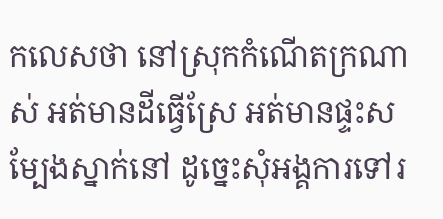កលេសថា នៅស្រុកកំណើតក្រណាស់ អត់មានដីធ្វើស្រែ អត់មានផ្ទះសម្បែងស្នាក់នៅ ដូច្នេះសុំអង្គការទៅរ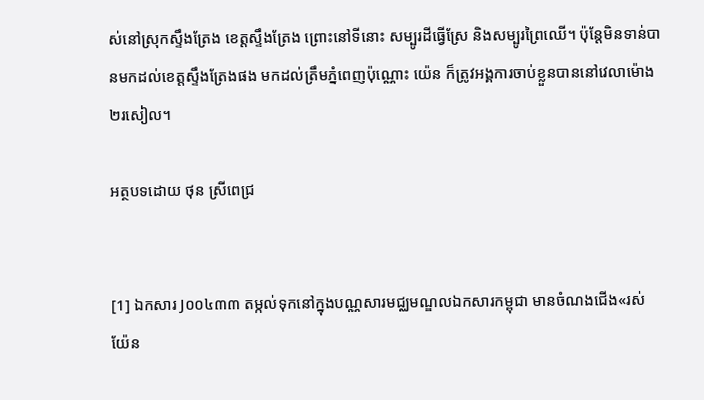ស់នៅស្រុកស្ទឹងត្រែង ខេត្តស្ទឹងត្រែង ព្រោះនៅទីនោះ សម្បូរដីធ្វើស្រែ និងសម្បូរព្រៃឈើ។ ប៉ុន្តែមិនទាន់បានមកដល់ខេត្តស្ទឹងត្រែងផង មកដល់ត្រឹមភ្នំពេញប៉ុណ្ណោះ យ៉េន ក៏ត្រូវអង្គការចាប់ខ្លួនបាននៅវេលាម៉ោង២រសៀល។

អត្ថបទដោយ ថុន ស្រីពេជ្រ


[1] ឯកសារ J០០៤៣៣ តម្កល់ទុកនៅក្នុងបណ្ណសារមជ្ឈមណ្ឌលឯកសារកម្ពុជា មានចំណងជើង«រស់ យ៉ែន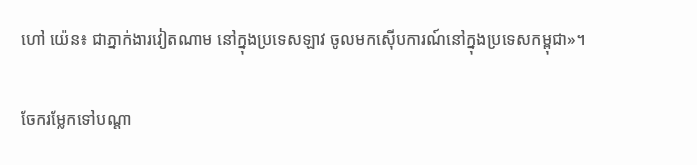ហៅ យ៉េន៖ ជាភ្នាក់ងារវៀតណាម នៅក្នុងប្រទេសឡាវ ចូលមកស៊ើបការណ៍នៅក្នុងប្រទេសកម្ពុជា»។

ចែករម្លែកទៅបណ្តា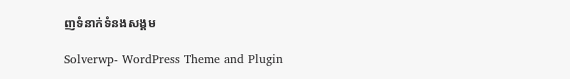ញទំនាក់ទំនងសង្គម

Solverwp- WordPress Theme and Plugin